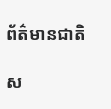ព័ត៌មានជាតិ

ស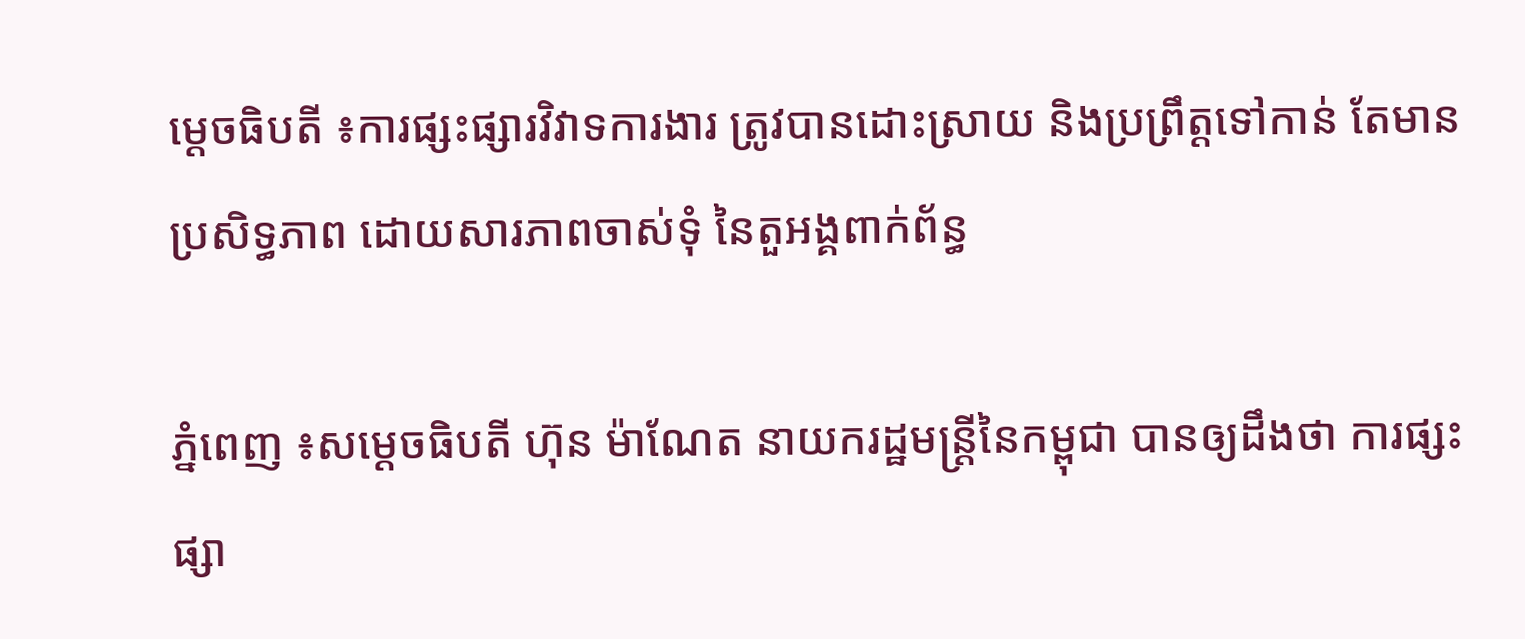ម្ដេចធិបតី ៖ការផ្សះផ្សារវិវាទការងារ ត្រូវបានដោះស្រាយ និងប្រព្រឹត្តទៅកាន់ តែមានប្រសិទ្ធភាព ដោយសារភាពចាស់ទុំ នៃតួអង្គពាក់ព័ន្ធ

ភ្នំពេញ ៖សម្ដេចធិបតី ហ៊ុន ម៉ាណែត នាយករដ្ឋមន្ដ្រីនៃកម្ពុជា បានឲ្យដឹងថា ការផ្សះផ្សា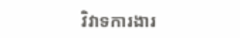វិវាទការងារ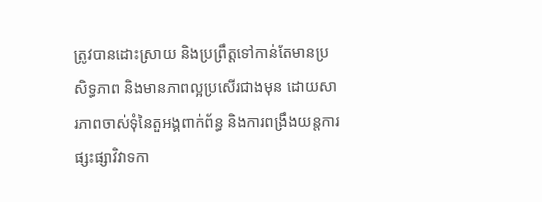ត្រូវបានដោះស្រាយ និងប្រព្រឹត្តទៅកាន់តែមានប្រសិទ្ធភាព និងមានភាពល្អប្រសើរជាងមុន ដោយសារភាពចាស់ទុំនៃតួអង្គពាក់ព័ន្ធ និងការពង្រឹងយន្តការ ផ្សះផ្សាវិវាទកា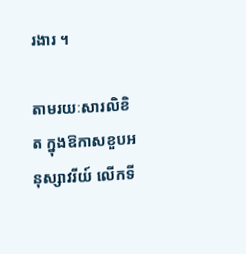រងារ ។

តាមរយៈសារលិខិត ក្នុងឱកាសខួបអនុស្សាវរីយ៍ លើកទី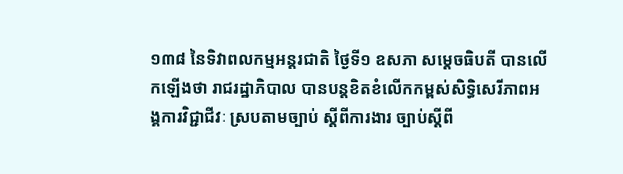១៣៨ នៃទិវាពលកម្មអន្ដរជាតិ ថ្ងៃទី១ ឧសភា សម្ដេចធិបតី បានលើកឡើងថា រាជរដ្ឋាភិបាល បានបន្តខិតខំលើកកម្ពស់សិទ្ធិសេរីភាពអង្គការវិជ្ជាជីវៈ ស្របតាមច្បាប់ ស្តីពីការងារ ច្បាប់ស្តីពី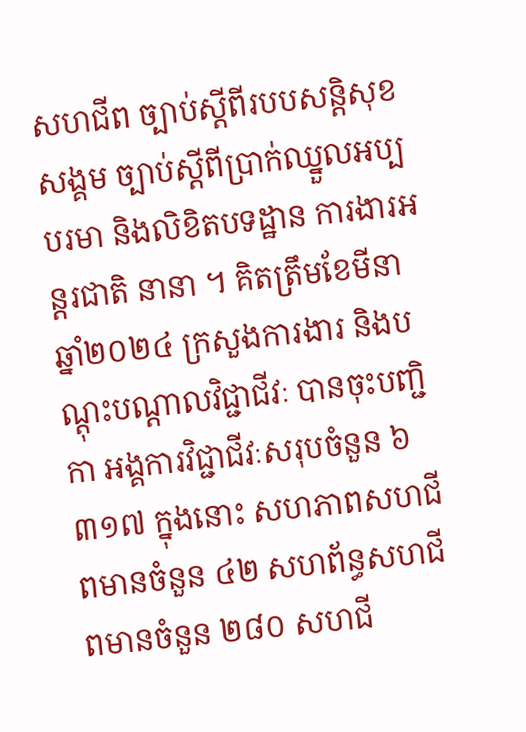សហជីព ច្បាប់ស្តីពីរបបសន្តិសុខ សង្គម ច្បាប់ស្តីពីប្រាក់ឈ្នួលអប្បបរមា និងលិខិតបទដ្ឋាន ការងារអន្តរជាតិ នានា ។ គិតត្រឹមខែមីនា ឆ្នាំ២០២៤ ក្រសួងការងារ និងបណ្តុះបណ្តាលវិជ្ជាជីវៈ បានចុះបញ្ជិកា អង្គការវិជ្ជាជីវៈសរុបចំនួន ៦ ៣១៧ ក្នុងនោះ សហភាពសហជីពមានចំនួន ៤២ សហព័ន្ធសហជីពមានចំនួន ២៨០ សហជី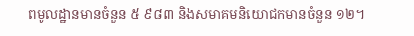ពមូលដ្ឋានមានចំនួន ៥ ៩៨៣ និងសមាគមនិយោជកមានចំនួន ១២។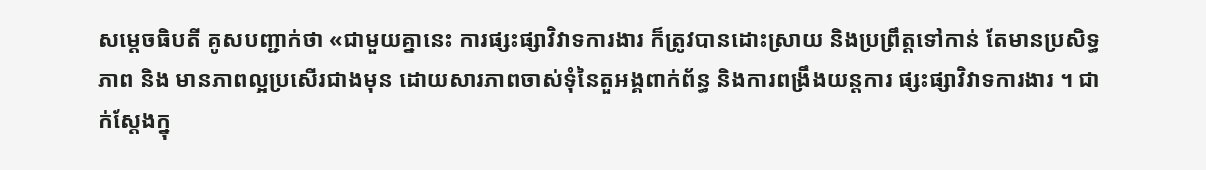សម្ដេចធិបតី គូសបញ្ជាក់ថា «ជាមួយគ្នានេះ ការផ្សះផ្សាវិវាទការងារ ក៏ត្រូវបានដោះស្រាយ និងប្រព្រឹត្តទៅកាន់ តែមានប្រសិទ្ធភាព និង មានភាពល្អប្រសើរជាងមុន ដោយសារភាពចាស់ទុំនៃតួអង្គពាក់ព័ន្ធ និងការពង្រឹងយន្តការ ផ្សះផ្សាវិវាទការងារ ។ ជាក់ស្តែងក្នុ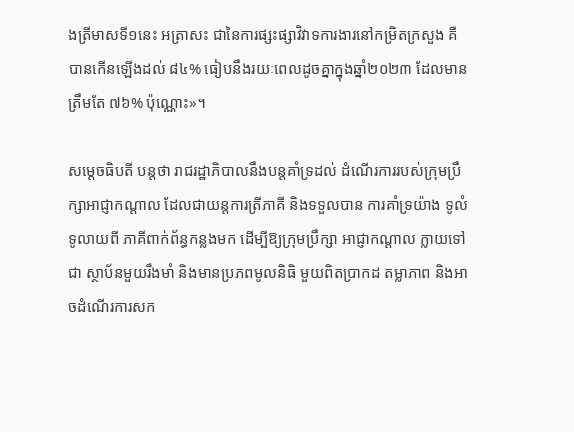ងត្រីមាសទី១នេះ អត្រាសះ ជានៃការផ្សះផ្សាវិវាទការងារនៅកម្រិតក្រសួង គឺបានកើនឡើងដល់ ៨៤% ធៀបនឹងរយៈពេលដូចគ្នាក្នុងឆ្នាំ២០២៣ ដែលមានត្រឹមតែ ៧៦% ប៉ុណ្ណោះ»។

សម្ដេចធិបតី បន្ដថា រាជរដ្ឋាភិបាលនឹងបន្តគាំទ្រដល់ ដំណើរការរបស់ក្រុមប្រឹក្សាអាជ្ញាកណ្តាល ដែលជាយន្តការត្រីភាគី និងទទួលបាន ការគាំទ្រយ៉ាង ទូលំទូលាយពី ភាគីពាក់ព័ន្ធកន្លងមក ដើម្បីឱ្យក្រុមប្រឹក្សា អាជ្ញាកណ្តាល ក្លាយទៅជា ស្ថាប័នមួយរឹងមាំ និងមានប្រភពមូលនិធិ មួយពិតប្រាកដ តម្លាភាព និងអាចដំណើរការសក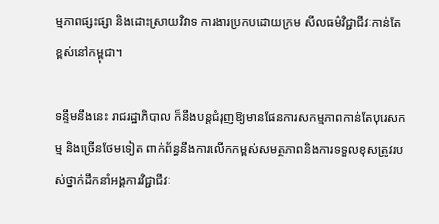ម្មភាពផ្សះផ្សា និងដោះស្រាយវិវាទ ការងារប្រកបដោយក្រម សីលធម៌វិជ្ជាជីវៈកាន់តែខ្ពស់នៅកម្ពុជា។

ទន្ទឹមនឹងនេះ រាជរដ្ឋាភិបាល ក៏នឹងបន្តជំរុញឱ្យមានផែនការសកម្មភាពកាន់តែបុរេសកម្ម និងច្រើនថែមទៀត ពាក់ព័ន្ធនឹងការលើកកម្ពស់សមត្ថភាពនិងការទទួលខុសត្រូវរបស់ថ្នាក់ដឹកនាំអង្គការវិជ្ជាជីវៈ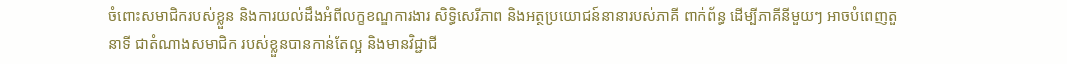ចំពោះសមាជិករបស់ខ្លួន និងការយល់ដឹងអំពីលក្ខខណ្ឌការងារ សិទ្ធិសេរីភាព និងអត្ថប្រយោជន៍នានារបស់ភាគី ពាក់ព័ន្ធ ដើម្បីភាគីនីមួយៗ អាចបំពេញតួនាទី ជាតំណាងសមាជិក របស់ខ្លួនបានកាន់តែល្អ និងមានវិជ្ជាជី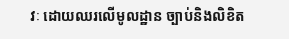វៈ ដោយឈរលើមូលដ្ឋាន ច្បាប់និងលិខិត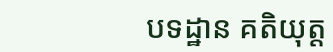បទដ្ឋាន គតិយុត្ត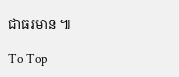ជាធរមាន ៕

To Top